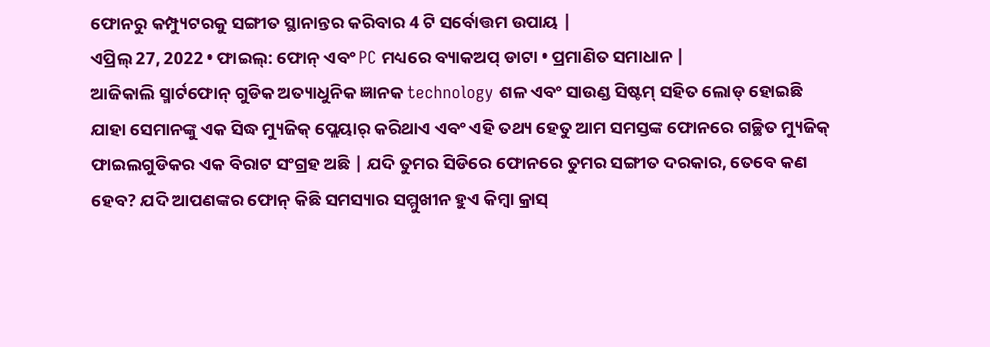ଫୋନରୁ କମ୍ପ୍ୟୁଟରକୁ ସଙ୍ଗୀତ ସ୍ଥାନାନ୍ତର କରିବାର 4 ଟି ସର୍ବୋତ୍ତମ ଉପାୟ |
ଏପ୍ରିଲ୍ 27, 2022 • ଫାଇଲ୍: ଫୋନ୍ ଏବଂ PC ମଧ୍ୟରେ ବ୍ୟାକଅପ୍ ଡାଟା • ପ୍ରମାଣିତ ସମାଧାନ |
ଆଜିକାଲି ସ୍ମାର୍ଟଫୋନ୍ ଗୁଡିକ ଅତ୍ୟାଧୁନିକ ଜ୍ଞାନକ technology ଶଳ ଏବଂ ସାଉଣ୍ଡ ସିଷ୍ଟମ୍ ସହିତ ଲୋଡ୍ ହୋଇଛି ଯାହା ସେମାନଙ୍କୁ ଏକ ସିଦ୍ଧ ମ୍ୟୁଜିକ୍ ପ୍ଲେୟାର୍ କରିଥାଏ ଏବଂ ଏହି ତଥ୍ୟ ହେତୁ ଆମ ସମସ୍ତଙ୍କ ଫୋନରେ ଗଚ୍ଛିତ ମ୍ୟୁଜିକ୍ ଫାଇଲଗୁଡିକର ଏକ ବିରାଟ ସଂଗ୍ରହ ଅଛି | ଯଦି ତୁମର ସିଡିରେ ଫୋନରେ ତୁମର ସଙ୍ଗୀତ ଦରକାର, ତେବେ କଣ ହେବ? ଯଦି ଆପଣଙ୍କର ଫୋନ୍ କିଛି ସମସ୍ୟାର ସମ୍ମୁଖୀନ ହୁଏ କିମ୍ବା କ୍ରାସ୍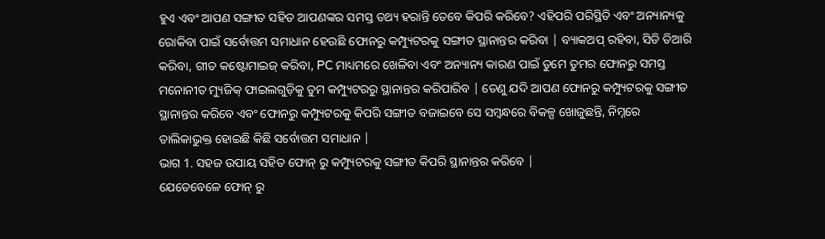ହୁଏ ଏବଂ ଆପଣ ସଙ୍ଗୀତ ସହିତ ଆପଣଙ୍କର ସମସ୍ତ ତଥ୍ୟ ହରାନ୍ତି ତେବେ କିପରି କରିବେ? ଏହିପରି ପରିସ୍ଥିତି ଏବଂ ଅନ୍ୟାନ୍ୟକୁ ରୋକିବା ପାଇଁ ସର୍ବୋତ୍ତମ ସମାଧାନ ହେଉଛି ଫୋନରୁ କମ୍ପ୍ୟୁଟରକୁ ସଙ୍ଗୀତ ସ୍ଥାନାନ୍ତର କରିବା | ବ୍ୟାକଅପ୍ ରହିବା, ସିଡି ତିଆରି କରିବା, ଗୀତ କଷ୍ଟୋମାଇଜ୍ କରିବା, PC ମାଧ୍ୟମରେ ଖେଳିବା ଏବଂ ଅନ୍ୟାନ୍ୟ କାରଣ ପାଇଁ ତୁମେ ତୁମର ଫୋନରୁ ସମସ୍ତ ମନୋନୀତ ମ୍ୟୁଜିକ୍ ଫାଇଲଗୁଡ଼ିକୁ ତୁମ କମ୍ପ୍ୟୁଟରରୁ ସ୍ଥାନାନ୍ତର କରିପାରିବ | ତେଣୁ ଯଦି ଆପଣ ଫୋନରୁ କମ୍ପ୍ୟୁଟରକୁ ସଙ୍ଗୀତ ସ୍ଥାନାନ୍ତର କରିବେ ଏବଂ ଫୋନରୁ କମ୍ପ୍ୟୁଟରକୁ କିପରି ସଙ୍ଗୀତ ବଜାଇବେ ସେ ସମ୍ବନ୍ଧରେ ବିକଳ୍ପ ଖୋଜୁଛନ୍ତି, ନିମ୍ନରେ ତାଲିକାଭୁକ୍ତ ହୋଇଛି କିଛି ସର୍ବୋତ୍ତମ ସମାଧାନ |
ଭାଗ 1. ସହଜ ଉପାୟ ସହିତ ଫୋନ୍ ରୁ କମ୍ପ୍ୟୁଟରକୁ ସଙ୍ଗୀତ କିପରି ସ୍ଥାନାନ୍ତର କରିବେ |
ଯେତେବେଳେ ଫୋନ୍ ରୁ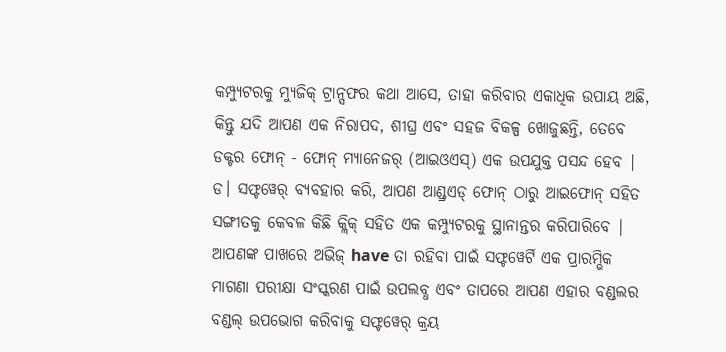କମ୍ପ୍ୟୁଟରକୁ ମ୍ୟୁଜିକ୍ ଟ୍ରାନ୍ସଫର କଥା ଆସେ, ତାହା କରିବାର ଏକାଧିକ ଉପାୟ ଅଛି, କିନ୍ତୁ ଯଦି ଆପଣ ଏକ ନିରାପଦ, ଶୀଘ୍ର ଏବଂ ସହଜ ବିକଳ୍ପ ଖୋଜୁଛନ୍ତି, ତେବେ ଡକ୍ଟର ଫୋନ୍ - ଫୋନ୍ ମ୍ୟାନେଜର୍ (ଆଇଓଏସ୍) ଏକ ଉପଯୁକ୍ତ ପସନ୍ଦ ହେବ | ଡ। ସଫ୍ଟୱେର୍ ବ୍ୟବହାର କରି, ଆପଣ ଆଣ୍ଡ୍ରଏଡ୍ ଫୋନ୍ ଠାରୁ ଆଇଫୋନ୍ ସହିତ ସଙ୍ଗୀତକୁ କେବଳ କିଛି କ୍ଲିକ୍ ସହିତ ଏକ କମ୍ପ୍ୟୁଟରକୁ ସ୍ଥାନାନ୍ତର କରିପାରିବେ | ଆପଣଙ୍କ ପାଖରେ ଅଭିଜ୍ have ତା ରହିବା ପାଇଁ ସଫ୍ଟୱେର୍ଟି ଏକ ପ୍ରାରମ୍ଭିକ ମାଗଣା ପରୀକ୍ଷା ସଂସ୍କରଣ ପାଇଁ ଉପଲବ୍ଧ ଏବଂ ତାପରେ ଆପଣ ଏହାର ବଣ୍ଡଲର ବଣ୍ଡଲ୍ ଉପଭୋଗ କରିବାକୁ ସଫ୍ଟୱେର୍ କ୍ରୟ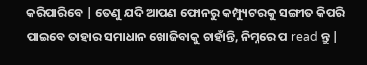କରିପାରିବେ | ତେଣୁ ଯଦି ଆପଣ ଫୋନରୁ କମ୍ପ୍ୟୁଟରକୁ ସଙ୍ଗୀତ କିପରି ପାଇବେ ତାହାର ସମାଧାନ ଖୋଜିବାକୁ ଚାହାଁନ୍ତି, ନିମ୍ନରେ ପ read ନ୍ତୁ |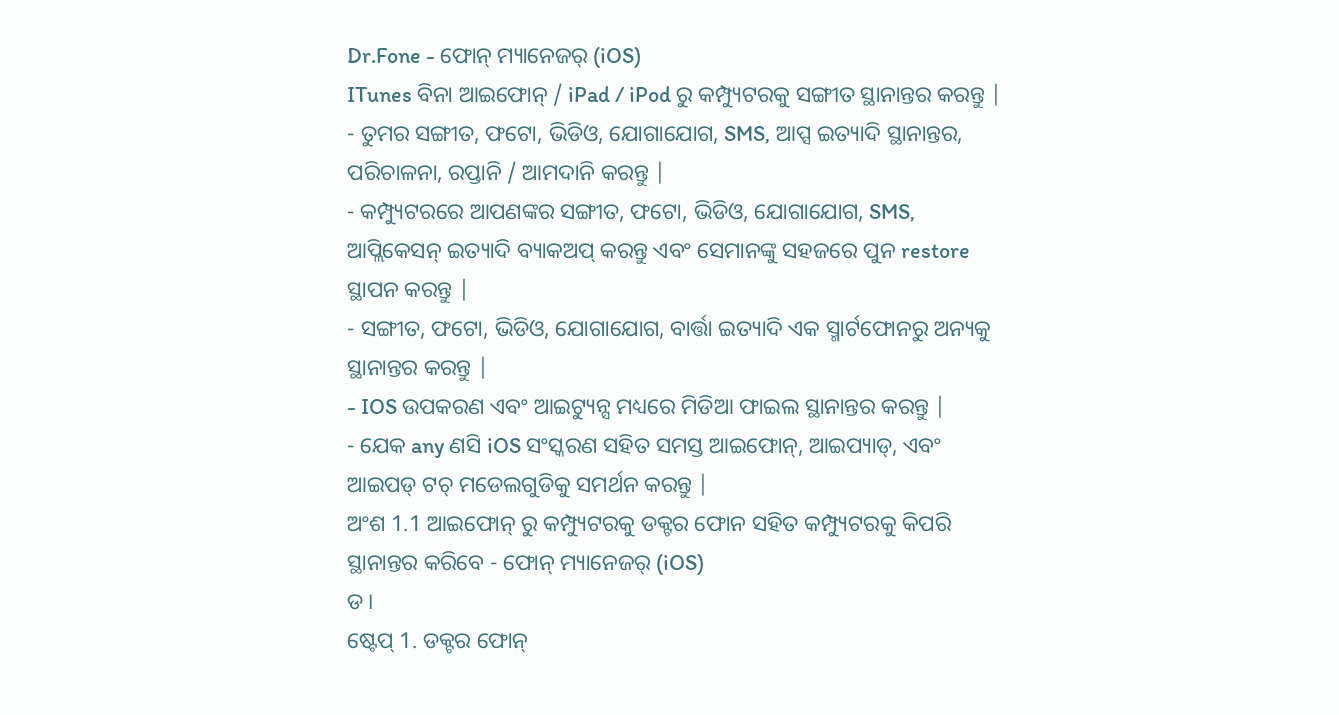Dr.Fone - ଫୋନ୍ ମ୍ୟାନେଜର୍ (iOS)
ITunes ବିନା ଆଇଫୋନ୍ / iPad / iPod ରୁ କମ୍ପ୍ୟୁଟରକୁ ସଙ୍ଗୀତ ସ୍ଥାନାନ୍ତର କରନ୍ତୁ |
- ତୁମର ସଙ୍ଗୀତ, ଫଟୋ, ଭିଡିଓ, ଯୋଗାଯୋଗ, SMS, ଆପ୍ସ ଇତ୍ୟାଦି ସ୍ଥାନାନ୍ତର, ପରିଚାଳନା, ରପ୍ତାନି / ଆମଦାନି କରନ୍ତୁ |
- କମ୍ପ୍ୟୁଟରରେ ଆପଣଙ୍କର ସଙ୍ଗୀତ, ଫଟୋ, ଭିଡିଓ, ଯୋଗାଯୋଗ, SMS, ଆପ୍ଲିକେସନ୍ ଇତ୍ୟାଦି ବ୍ୟାକଅପ୍ କରନ୍ତୁ ଏବଂ ସେମାନଙ୍କୁ ସହଜରେ ପୁନ restore ସ୍ଥାପନ କରନ୍ତୁ |
- ସଙ୍ଗୀତ, ଫଟୋ, ଭିଡିଓ, ଯୋଗାଯୋଗ, ବାର୍ତ୍ତା ଇତ୍ୟାଦି ଏକ ସ୍ମାର୍ଟଫୋନରୁ ଅନ୍ୟକୁ ସ୍ଥାନାନ୍ତର କରନ୍ତୁ |
- IOS ଉପକରଣ ଏବଂ ଆଇଟ୍ୟୁନ୍ସ ମଧ୍ୟରେ ମିଡିଆ ଫାଇଲ ସ୍ଥାନାନ୍ତର କରନ୍ତୁ |
- ଯେକ any ଣସି iOS ସଂସ୍କରଣ ସହିତ ସମସ୍ତ ଆଇଫୋନ୍, ଆଇପ୍ୟାଡ୍, ଏବଂ ଆଇପଡ୍ ଟଚ୍ ମଡେଲଗୁଡିକୁ ସମର୍ଥନ କରନ୍ତୁ |
ଅଂଶ 1.1 ଆଇଫୋନ୍ ରୁ କମ୍ପ୍ୟୁଟରକୁ ଡକ୍ଟର ଫୋନ ସହିତ କମ୍ପ୍ୟୁଟରକୁ କିପରି ସ୍ଥାନାନ୍ତର କରିବେ - ଫୋନ୍ ମ୍ୟାନେଜର୍ (iOS)
ଡ।
ଷ୍ଟେପ୍ 1. ଡକ୍ଟର ଫୋନ୍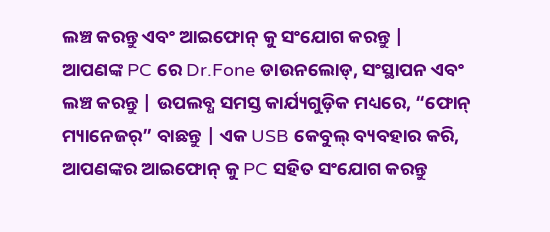ଲଞ୍ଚ କରନ୍ତୁ ଏବଂ ଆଇଫୋନ୍ କୁ ସଂଯୋଗ କରନ୍ତୁ |
ଆପଣଙ୍କ PC ରେ Dr.Fone ଡାଉନଲୋଡ୍, ସଂସ୍ଥାପନ ଏବଂ ଲଞ୍ଚ କରନ୍ତୁ | ଉପଲବ୍ଧ ସମସ୍ତ କାର୍ଯ୍ୟଗୁଡ଼ିକ ମଧ୍ୟରେ, “ଫୋନ୍ ମ୍ୟାନେଜର୍” ବାଛନ୍ତୁ | ଏକ USB କେବୁଲ୍ ବ୍ୟବହାର କରି, ଆପଣଙ୍କର ଆଇଫୋନ୍ କୁ PC ସହିତ ସଂଯୋଗ କରନ୍ତୁ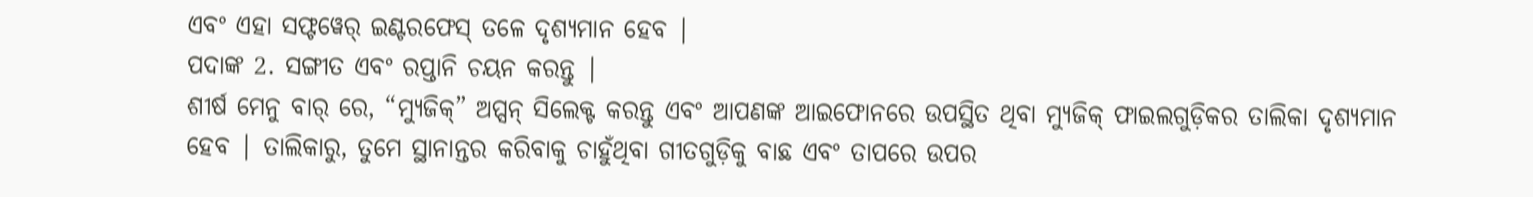ଏବଂ ଏହା ସଫ୍ଟୱେର୍ ଇଣ୍ଟରଫେସ୍ ତଳେ ଦୃଶ୍ୟମାନ ହେବ |
ପଦାଙ୍କ 2. ସଙ୍ଗୀତ ଏବଂ ରପ୍ତାନି ଚୟନ କରନ୍ତୁ |
ଶୀର୍ଷ ମେନୁ ବାର୍ ରେ, “ମ୍ୟୁଜିକ୍” ଅପ୍ସନ୍ ସିଲେକ୍ଟ କରନ୍ତୁ ଏବଂ ଆପଣଙ୍କ ଆଇଫୋନରେ ଉପସ୍ଥିତ ଥିବା ମ୍ୟୁଜିକ୍ ଫାଇଲଗୁଡ଼ିକର ତାଲିକା ଦୃଶ୍ୟମାନ ହେବ | ତାଲିକାରୁ, ତୁମେ ସ୍ଥାନାନ୍ତର କରିବାକୁ ଚାହୁଁଥିବା ଗୀତଗୁଡ଼ିକୁ ବାଛ ଏବଂ ତାପରେ ଉପର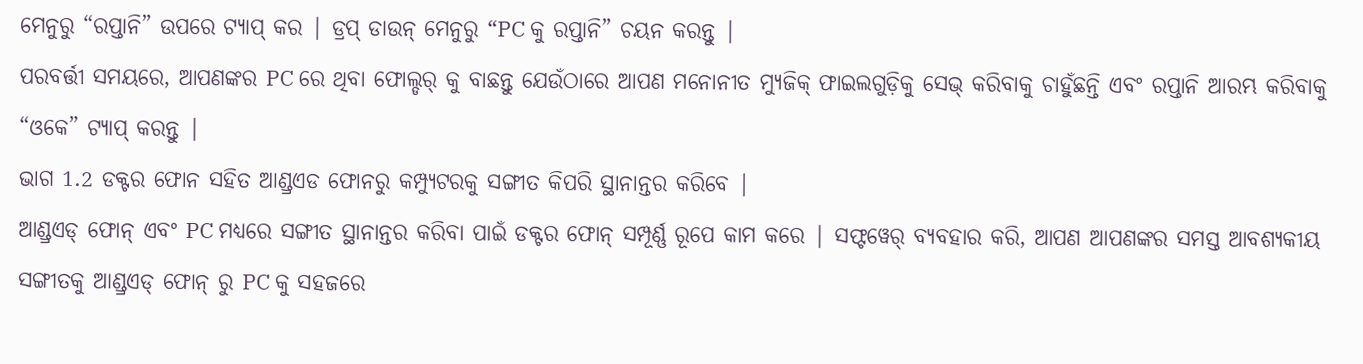ମେନୁରୁ “ରପ୍ତାନି” ଉପରେ ଟ୍ୟାପ୍ କର | ଡ୍ରପ୍ ଡାଉନ୍ ମେନୁରୁ “PC କୁ ରପ୍ତାନି” ଚୟନ କରନ୍ତୁ |
ପରବର୍ତ୍ତୀ ସମୟରେ, ଆପଣଙ୍କର PC ରେ ଥିବା ଫୋଲ୍ଡର୍ କୁ ବାଛନ୍ତୁ ଯେଉଁଠାରେ ଆପଣ ମନୋନୀତ ମ୍ୟୁଜିକ୍ ଫାଇଲଗୁଡ଼ିକୁ ସେଭ୍ କରିବାକୁ ଚାହୁଁଛନ୍ତି ଏବଂ ରପ୍ତାନି ଆରମ୍ଭ କରିବାକୁ “ଓକେ” ଟ୍ୟାପ୍ କରନ୍ତୁ |
ଭାଗ 1.2 ଡକ୍ଟର ଫୋନ ସହିତ ଆଣ୍ଡ୍ରଏଡ ଫୋନରୁ କମ୍ପ୍ୟୁଟରକୁ ସଙ୍ଗୀତ କିପରି ସ୍ଥାନାନ୍ତର କରିବେ |
ଆଣ୍ଡ୍ରଏଡ୍ ଫୋନ୍ ଏବଂ PC ମଧ୍ୟରେ ସଙ୍ଗୀତ ସ୍ଥାନାନ୍ତର କରିବା ପାଇଁ ଡକ୍ଟର ଫୋନ୍ ସମ୍ପୂର୍ଣ୍ଣ ରୂପେ କାମ କରେ | ସଫ୍ଟୱେର୍ ବ୍ୟବହାର କରି, ଆପଣ ଆପଣଙ୍କର ସମସ୍ତ ଆବଶ୍ୟକୀୟ ସଙ୍ଗୀତକୁ ଆଣ୍ଡ୍ରଏଡ୍ ଫୋନ୍ ରୁ PC କୁ ସହଜରେ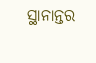ସ୍ଥାନାନ୍ତର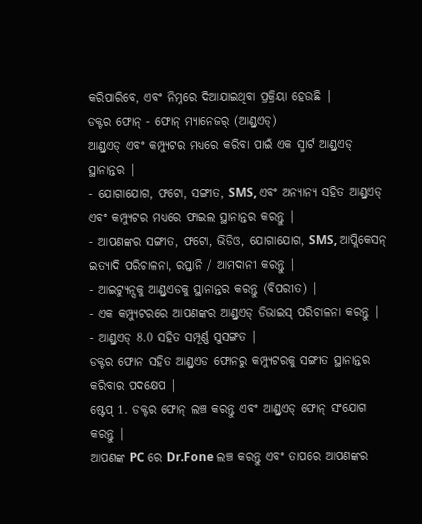କରିପାରିବେ, ଏବଂ ନିମ୍ନରେ ଦିଆଯାଇଥିବା ପ୍ରକ୍ରିୟା ହେଉଛି |
ଡକ୍ଟର ଫୋନ୍ - ଫୋନ୍ ମ୍ୟାନେଜର୍ (ଆଣ୍ଡ୍ରଏଡ୍)
ଆଣ୍ଡ୍ରଏଡ୍ ଏବଂ କମ୍ପ୍ୟୁଟର ମଧ୍ୟରେ କରିବା ପାଇଁ ଏକ ସ୍ମାର୍ଟ ଆଣ୍ଡ୍ରଏଡ୍ ସ୍ଥାନାନ୍ତର |
- ଯୋଗାଯୋଗ, ଫଟୋ, ସଙ୍ଗୀତ, SMS, ଏବଂ ଅନ୍ୟାନ୍ୟ ସହିତ ଆଣ୍ଡ୍ରଏଡ୍ ଏବଂ କମ୍ପ୍ୟୁଟର ମଧ୍ୟରେ ଫାଇଲ ସ୍ଥାନାନ୍ତର କରନ୍ତୁ |
- ଆପଣଙ୍କର ସଙ୍ଗୀତ, ଫଟୋ, ଭିଡିଓ, ଯୋଗାଯୋଗ, SMS, ଆପ୍ଲିକେସନ୍ ଇତ୍ୟାଦି ପରିଚାଳନା, ରପ୍ତାନି / ଆମଦାନୀ କରନ୍ତୁ |
- ଆଇଟ୍ୟୁନ୍ସକୁ ଆଣ୍ଡ୍ରଏଡକୁ ସ୍ଥାନାନ୍ତର କରନ୍ତୁ (ବିପରୀତ) |
- ଏକ କମ୍ପ୍ୟୁଟରରେ ଆପଣଙ୍କର ଆଣ୍ଡ୍ରଏଡ୍ ଡିଭାଇସ୍ ପରିଚାଳନା କରନ୍ତୁ |
- ଆଣ୍ଡ୍ରଏଡ୍ 8.0 ସହିତ ସମ୍ପୂର୍ଣ୍ଣ ସୁସଙ୍ଗତ |
ଡକ୍ଟର ଫୋନ ସହିତ ଆଣ୍ଡ୍ରଏଡ ଫୋନରୁ କମ୍ପ୍ୟୁଟରକୁ ସଙ୍ଗୀତ ସ୍ଥାନାନ୍ତର କରିବାର ପଦକ୍ଷେପ |
ଷ୍ଟେପ୍ 1. ଡକ୍ଟର ଫୋନ୍ ଲଞ୍ଚ କରନ୍ତୁ ଏବଂ ଆଣ୍ଡ୍ରଏଡ୍ ଫୋନ୍ ସଂଯୋଗ କରନ୍ତୁ |
ଆପଣଙ୍କ PC ରେ Dr.Fone ଲଞ୍ଚ କରନ୍ତୁ ଏବଂ ତାପରେ ଆପଣଙ୍କର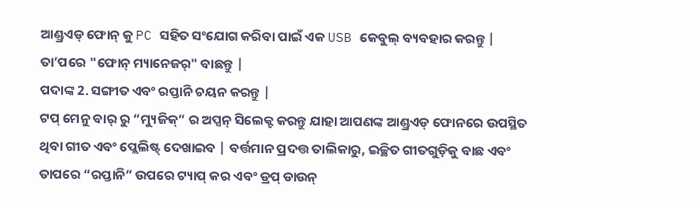ଆଣ୍ଡ୍ରଏଡ୍ ଫୋନ୍ କୁ PC ସହିତ ସଂଯୋଗ କରିବା ପାଇଁ ଏକ USB କେବୁଲ୍ ବ୍ୟବହାର କରନ୍ତୁ | ତା’ପରେ "ଫୋନ୍ ମ୍ୟାନେଜର୍" ବାଛନ୍ତୁ |
ପଦାଙ୍କ 2. ସଙ୍ଗୀତ ଏବଂ ରପ୍ତାନି ଚୟନ କରନ୍ତୁ |
ଟପ୍ ମେନୁ ବାର୍ ରୁ “ମ୍ୟୁଜିକ୍” ର ଅପ୍ସନ୍ ସିଲେକ୍ଟ କରନ୍ତୁ ଯାହା ଆପଣଙ୍କ ଆଣ୍ଡ୍ରଏଡ୍ ଫୋନରେ ଉପସ୍ଥିତ ଥିବା ଗୀତ ଏବଂ ପ୍ଲେଲିଷ୍ଟ୍ ଦେଖାଇବ | ବର୍ତ୍ତମାନ ପ୍ରଦତ୍ତ ତାଲିକାରୁ, ଇଚ୍ଛିତ ଗୀତଗୁଡ଼ିକୁ ବାଛ ଏବଂ ତାପରେ “ରପ୍ତାନି” ଉପରେ ଟ୍ୟାପ୍ କର ଏବଂ ଡ୍ରପ୍ ଡାଉନ୍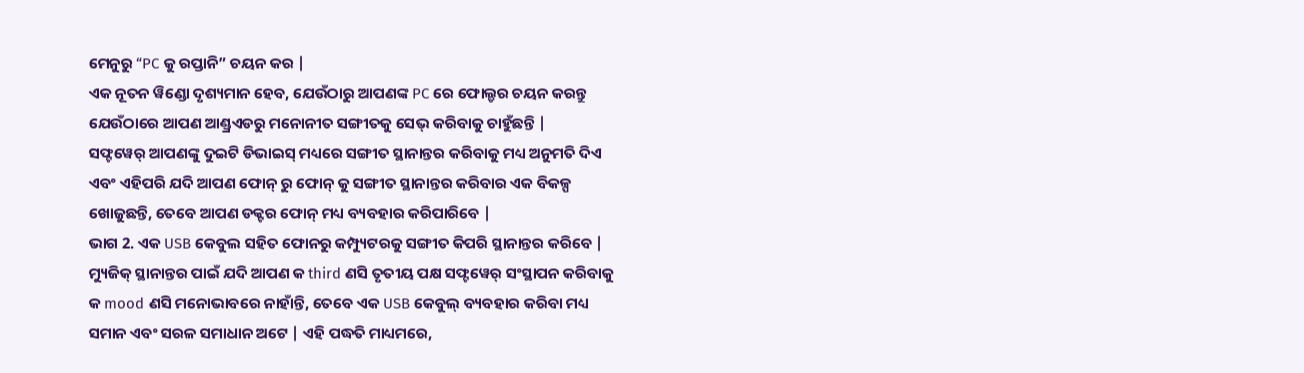ମେନୁରୁ “PC କୁ ରପ୍ତାନି” ଚୟନ କର |
ଏକ ନୂତନ ୱିଣ୍ଡୋ ଦୃଶ୍ୟମାନ ହେବ, ଯେଉଁଠାରୁ ଆପଣଙ୍କ PC ରେ ଫୋଲ୍ଡର ଚୟନ କରନ୍ତୁ ଯେଉଁଠାରେ ଆପଣ ଆଣ୍ଡ୍ରଏଡରୁ ମନୋନୀତ ସଙ୍ଗୀତକୁ ସେଭ୍ କରିବାକୁ ଚାହୁଁଛନ୍ତି |
ସଫ୍ଟୱେର୍ ଆପଣଙ୍କୁ ଦୁଇଟି ଡିଭାଇସ୍ ମଧ୍ୟରେ ସଙ୍ଗୀତ ସ୍ଥାନାନ୍ତର କରିବାକୁ ମଧ୍ୟ ଅନୁମତି ଦିଏ ଏବଂ ଏହିପରି ଯଦି ଆପଣ ଫୋନ୍ ରୁ ଫୋନ୍ କୁ ସଙ୍ଗୀତ ସ୍ଥାନାନ୍ତର କରିବାର ଏକ ବିକଳ୍ପ ଖୋଜୁଛନ୍ତି, ତେବେ ଆପଣ ଡକ୍ଟର ଫୋନ୍ ମଧ୍ୟ ବ୍ୟବହାର କରିପାରିବେ |
ଭାଗ 2. ଏକ USB କେବୁଲ ସହିତ ଫୋନରୁ କମ୍ପ୍ୟୁଟରକୁ ସଙ୍ଗୀତ କିପରି ସ୍ଥାନାନ୍ତର କରିବେ |
ମ୍ୟୁଜିକ୍ ସ୍ଥାନାନ୍ତର ପାଇଁ ଯଦି ଆପଣ କ third ଣସି ତୃତୀୟ ପକ୍ଷ ସଫ୍ଟୱେର୍ ସଂସ୍ଥାପନ କରିବାକୁ କ mood ଣସି ମନୋଭାବରେ ନାହାଁନ୍ତି, ତେବେ ଏକ USB କେବୁଲ୍ ବ୍ୟବହାର କରିବା ମଧ୍ୟ ସମାନ ଏବଂ ସରଳ ସମାଧାନ ଅଟେ | ଏହି ପଦ୍ଧତି ମାଧ୍ୟମରେ,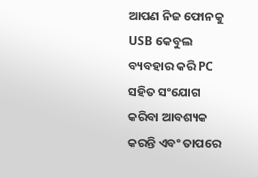ଆପଣ ନିଜ ଫୋନକୁ USB କେବୁଲ ବ୍ୟବହାର କରି PC ସହିତ ସଂଯୋଗ କରିବା ଆବଶ୍ୟକ କରନ୍ତି ଏବଂ ତାପରେ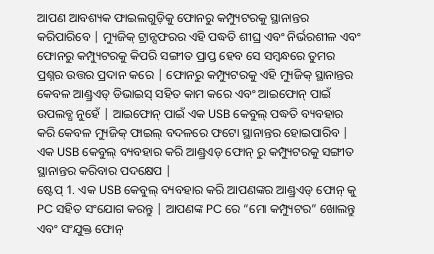ଆପଣ ଆବଶ୍ୟକ ଫାଇଲଗୁଡ଼ିକୁ ଫୋନରୁ କମ୍ପ୍ୟୁଟରକୁ ସ୍ଥାନାନ୍ତର କରିପାରିବେ | ମ୍ୟୁଜିକ୍ ଟ୍ରାନ୍ସଫରର ଏହି ପଦ୍ଧତି ଶୀଘ୍ର ଏବଂ ନିର୍ଭରଶୀଳ ଏବଂ ଫୋନରୁ କମ୍ପ୍ୟୁଟରକୁ କିପରି ସଙ୍ଗୀତ ପ୍ରାପ୍ତ ହେବ ସେ ସମ୍ବନ୍ଧରେ ତୁମର ପ୍ରଶ୍ନର ଉତ୍ତର ପ୍ରଦାନ କରେ | ଫୋନରୁ କମ୍ପ୍ୟୁଟରକୁ ଏହି ମ୍ୟୁଜିକ୍ ସ୍ଥାନାନ୍ତର କେବଳ ଆଣ୍ଡ୍ରଏଡ୍ ଡିଭାଇସ୍ ସହିତ କାମ କରେ ଏବଂ ଆଇଫୋନ୍ ପାଇଁ ଉପଲବ୍ଧ ନୁହେଁ | ଆଇଫୋନ୍ ପାଇଁ ଏକ USB କେବୁଲ୍ ପଦ୍ଧତି ବ୍ୟବହାର କରି କେବଳ ମ୍ୟୁଜିକ୍ ଫାଇଲ୍ ବଦଳରେ ଫଟୋ ସ୍ଥାନାନ୍ତର ହୋଇପାରିବ |
ଏକ USB କେବୁଲ୍ ବ୍ୟବହାର କରି ଆଣ୍ଡ୍ରଏଡ୍ ଫୋନ୍ ରୁ କମ୍ପ୍ୟୁଟରକୁ ସଙ୍ଗୀତ ସ୍ଥାନାନ୍ତର କରିବାର ପଦକ୍ଷେପ |
ଷ୍ଟେପ୍ 1. ଏକ USB କେବୁଲ୍ ବ୍ୟବହାର କରି ଆପଣଙ୍କର ଆଣ୍ଡ୍ରଏଡ୍ ଫୋନ୍ କୁ PC ସହିତ ସଂଯୋଗ କରନ୍ତୁ | ଆପଣଙ୍କ PC ରେ “ମୋ କମ୍ପ୍ୟୁଟର” ଖୋଲନ୍ତୁ ଏବଂ ସଂଯୁକ୍ତ ଫୋନ୍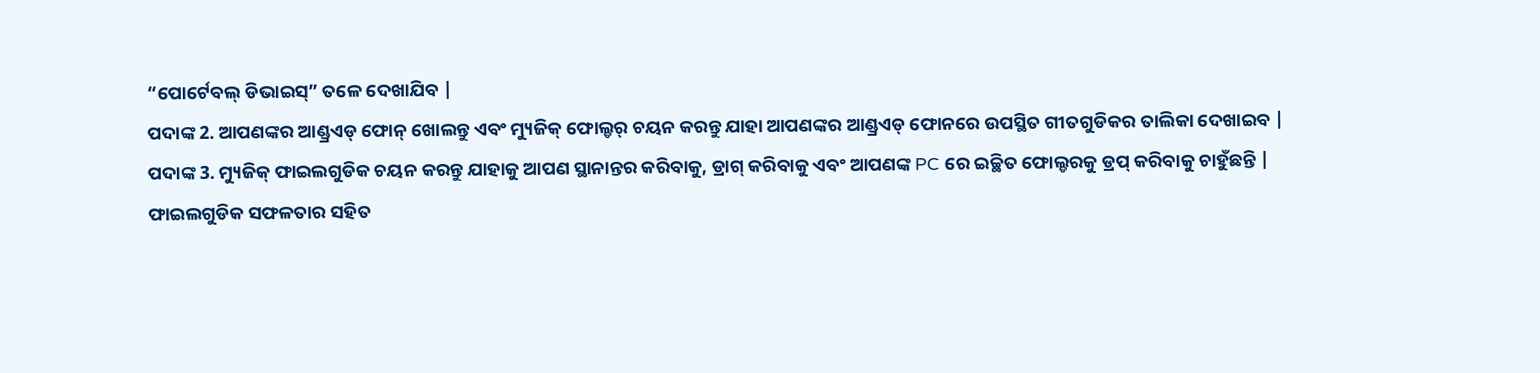“ପୋର୍ଟେବଲ୍ ଡିଭାଇସ୍” ତଳେ ଦେଖାଯିବ |
ପଦାଙ୍କ 2. ଆପଣଙ୍କର ଆଣ୍ଡ୍ରଏଡ୍ ଫୋନ୍ ଖୋଲନ୍ତୁ ଏବଂ ମ୍ୟୁଜିକ୍ ଫୋଲ୍ଡର୍ ଚୟନ କରନ୍ତୁ ଯାହା ଆପଣଙ୍କର ଆଣ୍ଡ୍ରଏଡ୍ ଫୋନରେ ଉପସ୍ଥିତ ଗୀତଗୁଡିକର ତାଲିକା ଦେଖାଇବ |
ପଦାଙ୍କ 3. ମ୍ୟୁଜିକ୍ ଫାଇଲଗୁଡିକ ଚୟନ କରନ୍ତୁ ଯାହାକୁ ଆପଣ ସ୍ଥାନାନ୍ତର କରିବାକୁ, ଡ୍ରାଗ୍ କରିବାକୁ ଏବଂ ଆପଣଙ୍କ PC ରେ ଇଚ୍ଛିତ ଫୋଲ୍ଡରକୁ ଡ୍ରପ୍ କରିବାକୁ ଚାହୁଁଛନ୍ତି |
ଫାଇଲଗୁଡିକ ସଫଳତାର ସହିତ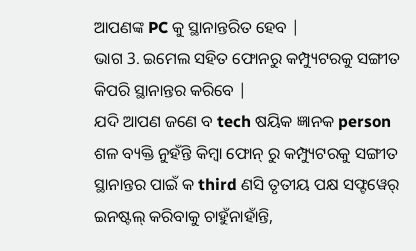ଆପଣଙ୍କ PC କୁ ସ୍ଥାନାନ୍ତରିତ ହେବ |
ଭାଗ 3. ଇମେଲ ସହିତ ଫୋନରୁ କମ୍ପ୍ୟୁଟରକୁ ସଙ୍ଗୀତ କିପରି ସ୍ଥାନାନ୍ତର କରିବେ |
ଯଦି ଆପଣ ଜଣେ ବ tech ଷୟିକ ଜ୍ଞାନକ person ଶଳ ବ୍ୟକ୍ତି ନୁହଁନ୍ତି କିମ୍ବା ଫୋନ୍ ରୁ କମ୍ପ୍ୟୁଟରକୁ ସଙ୍ଗୀତ ସ୍ଥାନାନ୍ତର ପାଇଁ କ third ଣସି ତୃତୀୟ ପକ୍ଷ ସଫ୍ଟୱେର୍ ଇନଷ୍ଟଲ୍ କରିବାକୁ ଚାହୁଁନାହାଁନ୍ତି,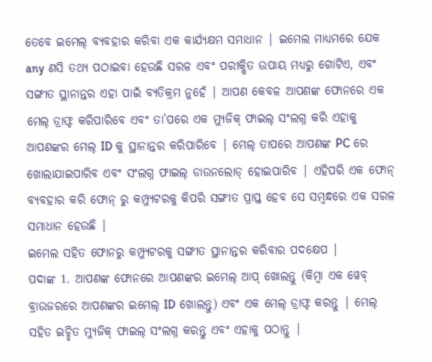ତେବେ ଇମେଲ୍ ବ୍ୟବହାର କରିବା ଏକ କାର୍ଯ୍ୟକ୍ଷମ ସମାଧାନ | ଇମେଲ ମାଧ୍ୟମରେ ଯେକ any ଣସି ତଥ୍ୟ ପଠାଇବା ହେଉଛି ସରଳ ଏବଂ ପରୀକ୍ଷିତ ଉପାୟ ମଧ୍ୟରୁ ଗୋଟିଏ, ଏବଂ ସଙ୍ଗୀତ ସ୍ଥାନାନ୍ତର ଏହା ପାଇଁ ବ୍ୟତିକ୍ରମ ନୁହେଁ | ଆପଣ କେବଳ ଆପଣଙ୍କ ଫୋନରେ ଏକ ମେଲ୍ ଡ୍ରାଫ୍ଟ କରିପାରିବେ ଏବଂ ତା’ପରେ ଏକ ମ୍ୟୁଜିକ୍ ଫାଇଲ୍ ସଂଲଗ୍ନ କରି ଏହାକୁ ଆପଣଙ୍କର ମେଲ୍ ID କୁ ସ୍ଥାନାନ୍ତର କରିପାରିବେ | ମେଲ୍ ତାପରେ ଆପଣଙ୍କ PC ରେ ଖୋଲାଯାଇପାରିବ ଏବଂ ସଂଲଗ୍ନ ଫାଇଲ୍ ଡାଉନଲୋଡ୍ ହୋଇପାରିବ | ଏହିପରି ଏକ ଫୋନ୍ ବ୍ୟବହାର କରି ଫୋନ୍ ରୁ କମ୍ପ୍ୟୁଟରକୁ କିପରି ସଙ୍ଗୀତ ପ୍ରାପ୍ତ ହେବ ସେ ସମ୍ବନ୍ଧରେ ଏକ ସରଳ ସମାଧାନ ହେଉଛି |
ଇମେଲ ସହିତ ଫୋନରୁ କମ୍ପ୍ୟୁଟରକୁ ସଙ୍ଗୀତ ସ୍ଥାନାନ୍ତର କରିବାର ପଦକ୍ଷେପ |
ପଦାଙ୍କ 1. ଆପଣଙ୍କ ଫୋନରେ ଆପଣଙ୍କର ଇମେଲ୍ ଆପ୍ ଖୋଲନ୍ତୁ (କିମ୍ବା ଏକ ୱେବ୍ ବ୍ରାଉଜରରେ ଆପଣଙ୍କର ଇମେଲ୍ ID ଖୋଲନ୍ତୁ) ଏବଂ ଏକ ମେଲ୍ ଡ୍ରାଫ୍ଟ କରନ୍ତୁ | ମେଲ୍ ସହିତ ଇଚ୍ଛିତ ମ୍ୟୁଜିକ୍ ଫାଇଲ୍ ସଂଲଗ୍ନ କରନ୍ତୁ ଏବଂ ଏହାକୁ ପଠାନ୍ତୁ |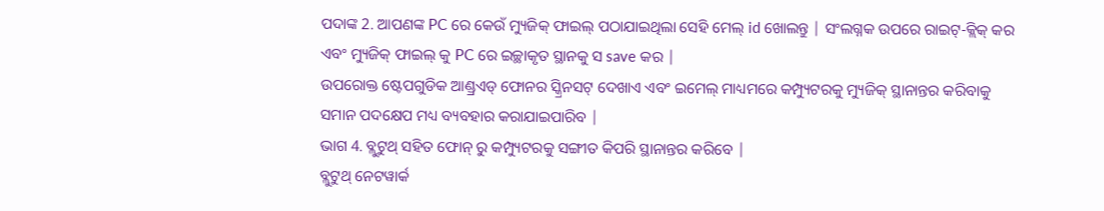ପଦାଙ୍କ 2. ଆପଣଙ୍କ PC ରେ କେଉଁ ମ୍ୟୁଜିକ୍ ଫାଇଲ୍ ପଠାଯାଇଥିଲା ସେହି ମେଲ୍ id ଖୋଲନ୍ତୁ | ସଂଲଗ୍ନକ ଉପରେ ରାଇଟ୍-କ୍ଲିକ୍ କର ଏବଂ ମ୍ୟୁଜିକ୍ ଫାଇଲ୍ କୁ PC ରେ ଇଚ୍ଛାକୃତ ସ୍ଥାନକୁ ସ save କର |
ଉପରୋକ୍ତ ଷ୍ଟେପଗୁଡିକ ଆଣ୍ଡ୍ରଏଡ୍ ଫୋନର ସ୍କ୍ରିନସଟ୍ ଦେଖାଏ ଏବଂ ଇମେଲ୍ ମାଧ୍ୟମରେ କମ୍ପ୍ୟୁଟରକୁ ମ୍ୟୁଜିକ୍ ସ୍ଥାନାନ୍ତର କରିବାକୁ ସମାନ ପଦକ୍ଷେପ ମଧ୍ୟ ବ୍ୟବହାର କରାଯାଇପାରିବ |
ଭାଗ 4. ବ୍ଲୁଟୁଥ୍ ସହିତ ଫୋନ୍ ରୁ କମ୍ପ୍ୟୁଟରକୁ ସଙ୍ଗୀତ କିପରି ସ୍ଥାନାନ୍ତର କରିବେ |
ବ୍ଲୁଟୁଥ୍ ନେଟୱାର୍କ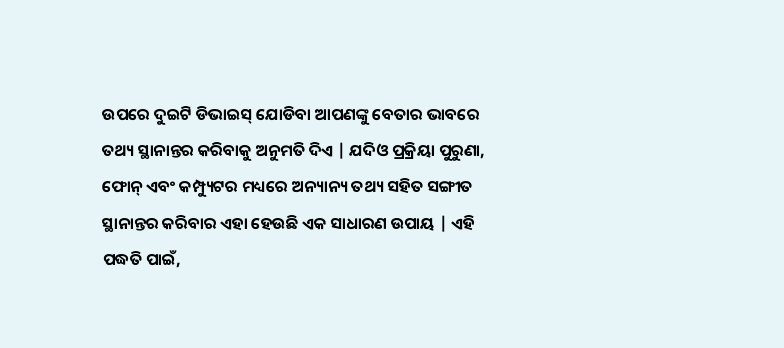ଉପରେ ଦୁଇଟି ଡିଭାଇସ୍ ଯୋଡିବା ଆପଣଙ୍କୁ ବେତାର ଭାବରେ ତଥ୍ୟ ସ୍ଥାନାନ୍ତର କରିବାକୁ ଅନୁମତି ଦିଏ | ଯଦିଓ ପ୍ରକ୍ରିୟା ପୁରୁଣା, ଫୋନ୍ ଏବଂ କମ୍ପ୍ୟୁଟର ମଧ୍ୟରେ ଅନ୍ୟାନ୍ୟ ତଥ୍ୟ ସହିତ ସଙ୍ଗୀତ ସ୍ଥାନାନ୍ତର କରିବାର ଏହା ହେଉଛି ଏକ ସାଧାରଣ ଉପାୟ | ଏହି ପଦ୍ଧତି ପାଇଁ,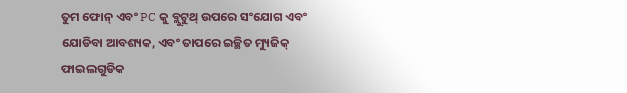ତୁମ ଫୋନ୍ ଏବଂ PC କୁ ବ୍ଲୁଟୁଥ୍ ଉପରେ ସଂଯୋଗ ଏବଂ ଯୋଡିବା ଆବଶ୍ୟକ, ଏବଂ ତାପରେ ଇଚ୍ଛିତ ମ୍ୟୁଜିକ୍ ଫାଇଲଗୁଡିକ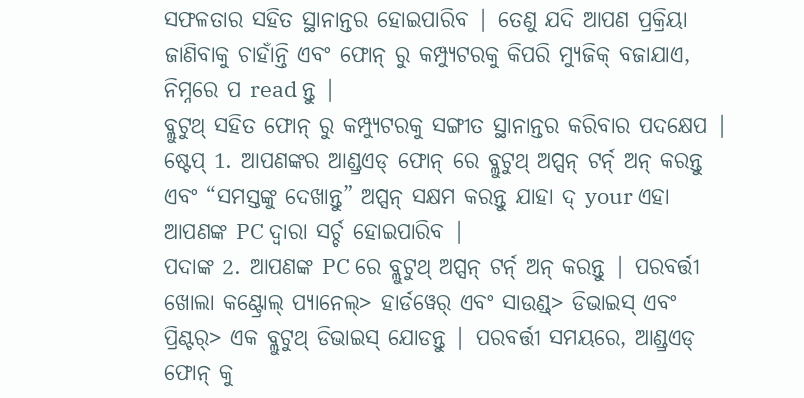ସଫଳତାର ସହିତ ସ୍ଥାନାନ୍ତର ହୋଇପାରିବ | ତେଣୁ ଯଦି ଆପଣ ପ୍ରକ୍ରିୟା ଜାଣିବାକୁ ଚାହାଁନ୍ତି ଏବଂ ଫୋନ୍ ରୁ କମ୍ପ୍ୟୁଟରକୁ କିପରି ମ୍ୟୁଜିକ୍ ବଜାଯାଏ, ନିମ୍ନରେ ପ read ନ୍ତୁ |
ବ୍ଲୁଟୁଥ୍ ସହିତ ଫୋନ୍ ରୁ କମ୍ପ୍ୟୁଟରକୁ ସଙ୍ଗୀତ ସ୍ଥାନାନ୍ତର କରିବାର ପଦକ୍ଷେପ |
ଷ୍ଟେପ୍ 1. ଆପଣଙ୍କର ଆଣ୍ଡ୍ରଏଡ୍ ଫୋନ୍ ରେ ବ୍ଲୁଟୁଥ୍ ଅପ୍ସନ୍ ଟର୍ନ୍ ଅନ୍ କରନ୍ତୁ ଏବଂ “ସମସ୍ତଙ୍କୁ ଦେଖାନ୍ତୁ” ଅପ୍ସନ୍ ସକ୍ଷମ କରନ୍ତୁ ଯାହା ଦ୍ your ଏହା ଆପଣଙ୍କ PC ଦ୍ୱାରା ସର୍ଚ୍ଚ ହୋଇପାରିବ |
ପଦାଙ୍କ 2. ଆପଣଙ୍କ PC ରେ ବ୍ଲୁଟୁଥ୍ ଅପ୍ସନ୍ ଟର୍ନ୍ ଅନ୍ କରନ୍ତୁ | ପରବର୍ତ୍ତୀ ଖୋଲା କଣ୍ଟ୍ରୋଲ୍ ପ୍ୟାନେଲ୍> ହାର୍ଡୱେର୍ ଏବଂ ସାଉଣ୍ଡ୍> ଡିଭାଇସ୍ ଏବଂ ପ୍ରିଣ୍ଟର୍> ଏକ ବ୍ଲୁଟୁଥ୍ ଡିଭାଇସ୍ ଯୋଡନ୍ତୁ | ପରବର୍ତ୍ତୀ ସମୟରେ, ଆଣ୍ଡ୍ରଏଡ୍ ଫୋନ୍ କୁ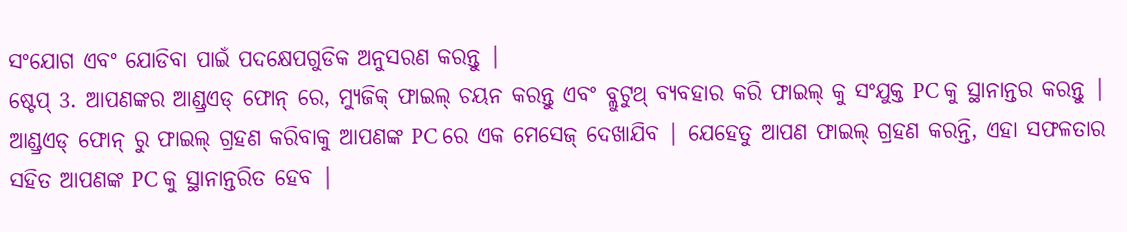ସଂଯୋଗ ଏବଂ ଯୋଡିବା ପାଇଁ ପଦକ୍ଷେପଗୁଡିକ ଅନୁସରଣ କରନ୍ତୁ |
ଷ୍ଟେପ୍ 3. ଆପଣଙ୍କର ଆଣ୍ଡ୍ରଏଡ୍ ଫୋନ୍ ରେ, ମ୍ୟୁଜିକ୍ ଫାଇଲ୍ ଚୟନ କରନ୍ତୁ ଏବଂ ବ୍ଲୁଟୁଥ୍ ବ୍ୟବହାର କରି ଫାଇଲ୍ କୁ ସଂଯୁକ୍ତ PC କୁ ସ୍ଥାନାନ୍ତର କରନ୍ତୁ |
ଆଣ୍ଡ୍ରଏଡ୍ ଫୋନ୍ ରୁ ଫାଇଲ୍ ଗ୍ରହଣ କରିବାକୁ ଆପଣଙ୍କ PC ରେ ଏକ ମେସେଜ୍ ଦେଖାଯିବ | ଯେହେତୁ ଆପଣ ଫାଇଲ୍ ଗ୍ରହଣ କରନ୍ତି, ଏହା ସଫଳତାର ସହିତ ଆପଣଙ୍କ PC କୁ ସ୍ଥାନାନ୍ତରିତ ହେବ |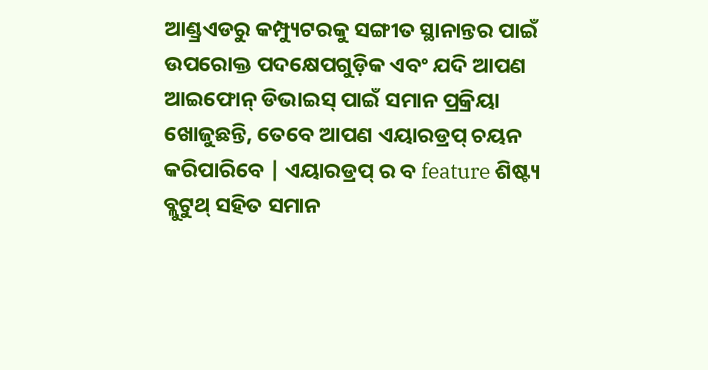ଆଣ୍ଡ୍ରଏଡରୁ କମ୍ପ୍ୟୁଟରକୁ ସଙ୍ଗୀତ ସ୍ଥାନାନ୍ତର ପାଇଁ ଉପରୋକ୍ତ ପଦକ୍ଷେପଗୁଡ଼ିକ ଏବଂ ଯଦି ଆପଣ ଆଇଫୋନ୍ ଡିଭାଇସ୍ ପାଇଁ ସମାନ ପ୍ରକ୍ରିୟା ଖୋଜୁଛନ୍ତି, ତେବେ ଆପଣ ଏୟାରଡ୍ରପ୍ ଚୟନ କରିପାରିବେ | ଏୟାରଡ୍ରପ୍ ର ବ feature ଶିଷ୍ଟ୍ୟ ବ୍ଲୁଟୁଥ୍ ସହିତ ସମାନ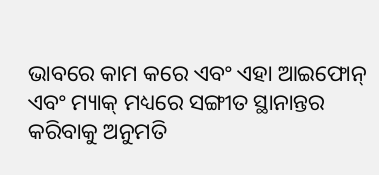ଭାବରେ କାମ କରେ ଏବଂ ଏହା ଆଇଫୋନ୍ ଏବଂ ମ୍ୟାକ୍ ମଧ୍ୟରେ ସଙ୍ଗୀତ ସ୍ଥାନାନ୍ତର କରିବାକୁ ଅନୁମତି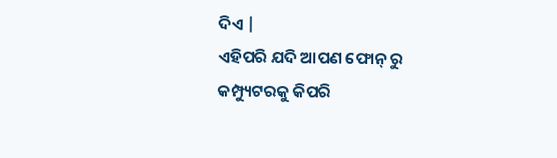ଦିଏ |
ଏହିପରି ଯଦି ଆପଣ ଫୋନ୍ ରୁ କମ୍ପ୍ୟୁଟରକୁ କିପରି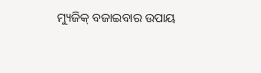ମ୍ୟୁଜିକ୍ ବଜାଇବାର ଉପାୟ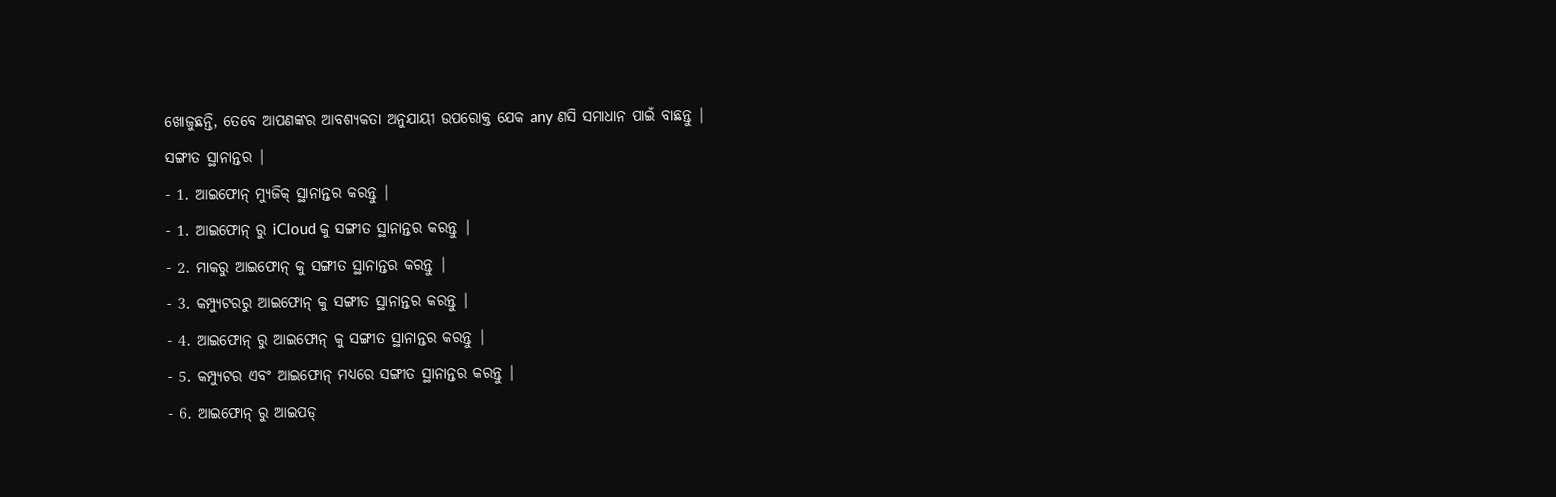ଖୋଜୁଛନ୍ତି, ତେବେ ଆପଣଙ୍କର ଆବଶ୍ୟକତା ଅନୁଯାୟୀ ଉପରୋକ୍ତ ଯେକ any ଣସି ସମାଧାନ ପାଇଁ ବାଛନ୍ତୁ |
ସଙ୍ଗୀତ ସ୍ଥାନାନ୍ତର |
- 1. ଆଇଫୋନ୍ ମ୍ୟୁଜିକ୍ ସ୍ଥାନାନ୍ତର କରନ୍ତୁ |
- 1. ଆଇଫୋନ୍ ରୁ iCloud କୁ ସଙ୍ଗୀତ ସ୍ଥାନାନ୍ତର କରନ୍ତୁ |
- 2. ମାକରୁ ଆଇଫୋନ୍ କୁ ସଙ୍ଗୀତ ସ୍ଥାନାନ୍ତର କରନ୍ତୁ |
- 3. କମ୍ପ୍ୟୁଟରରୁ ଆଇଫୋନ୍ କୁ ସଙ୍ଗୀତ ସ୍ଥାନାନ୍ତର କରନ୍ତୁ |
- 4. ଆଇଫୋନ୍ ରୁ ଆଇଫୋନ୍ କୁ ସଙ୍ଗୀତ ସ୍ଥାନାନ୍ତର କରନ୍ତୁ |
- 5. କମ୍ପ୍ୟୁଟର ଏବଂ ଆଇଫୋନ୍ ମଧ୍ୟରେ ସଙ୍ଗୀତ ସ୍ଥାନାନ୍ତର କରନ୍ତୁ |
- 6. ଆଇଫୋନ୍ ରୁ ଆଇପଡ୍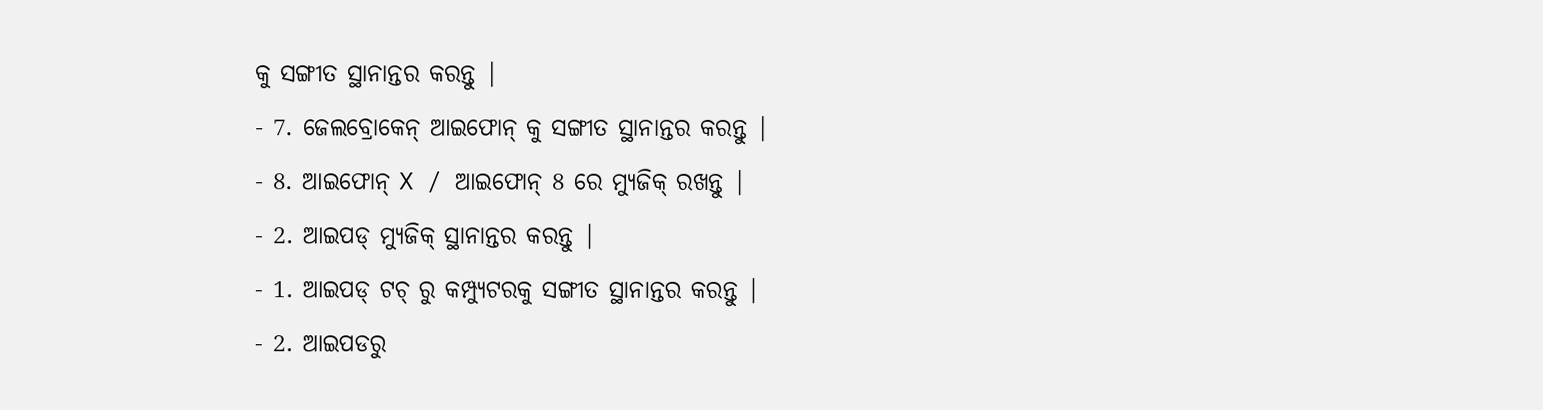କୁ ସଙ୍ଗୀତ ସ୍ଥାନାନ୍ତର କରନ୍ତୁ |
- 7. ଜେଲବ୍ରୋକେନ୍ ଆଇଫୋନ୍ କୁ ସଙ୍ଗୀତ ସ୍ଥାନାନ୍ତର କରନ୍ତୁ |
- 8. ଆଇଫୋନ୍ X / ଆଇଫୋନ୍ 8 ରେ ମ୍ୟୁଜିକ୍ ରଖନ୍ତୁ |
- 2. ଆଇପଡ୍ ମ୍ୟୁଜିକ୍ ସ୍ଥାନାନ୍ତର କରନ୍ତୁ |
- 1. ଆଇପଡ୍ ଟଚ୍ ରୁ କମ୍ପ୍ୟୁଟରକୁ ସଙ୍ଗୀତ ସ୍ଥାନାନ୍ତର କରନ୍ତୁ |
- 2. ଆଇପଡରୁ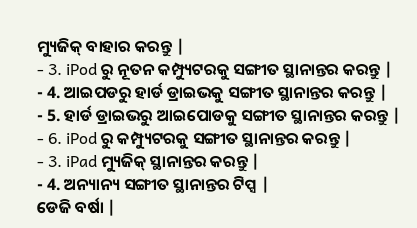ମ୍ୟୁଜିକ୍ ବାହାର କରନ୍ତୁ |
- 3. iPod ରୁ ନୂତନ କମ୍ପ୍ୟୁଟରକୁ ସଙ୍ଗୀତ ସ୍ଥାନାନ୍ତର କରନ୍ତୁ |
- 4. ଆଇପଡରୁ ହାର୍ଡ ଡ୍ରାଇଭକୁ ସଙ୍ଗୀତ ସ୍ଥାନାନ୍ତର କରନ୍ତୁ |
- 5. ହାର୍ଡ ଡ୍ରାଇଭରୁ ଆଇପୋଡକୁ ସଙ୍ଗୀତ ସ୍ଥାନାନ୍ତର କରନ୍ତୁ |
- 6. iPod ରୁ କମ୍ପ୍ୟୁଟରକୁ ସଙ୍ଗୀତ ସ୍ଥାନାନ୍ତର କରନ୍ତୁ |
- 3. iPad ମ୍ୟୁଜିକ୍ ସ୍ଥାନାନ୍ତର କରନ୍ତୁ |
- 4. ଅନ୍ୟାନ୍ୟ ସଙ୍ଗୀତ ସ୍ଥାନାନ୍ତର ଟିପ୍ସ |
ଡେଜି ବର୍ଷା |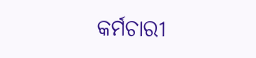କର୍ମଚାରୀ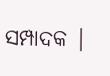ସମ୍ପାଦକ |